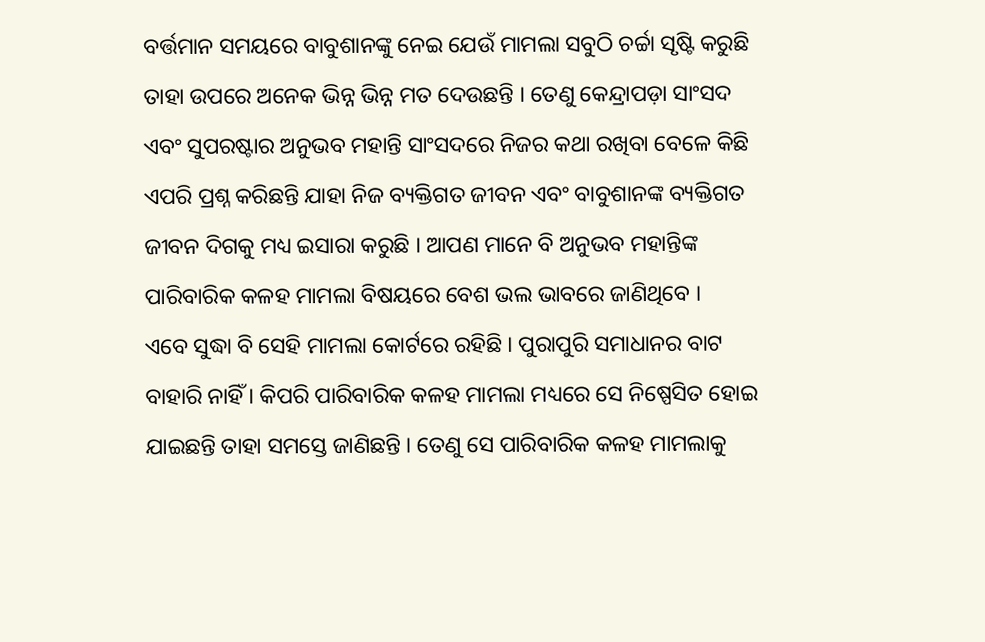ବର୍ତ୍ତମାନ ସମୟରେ ବାବୁଶାନଙ୍କୁ ନେଇ ଯେଉଁ ମାମଲା ସବୁଠି ଚର୍ଚ୍ଚା ସୃଷ୍ଟି କରୁଛି ତାହା ଉପରେ ଅନେକ ଭିନ୍ନ ଭିନ୍ନ ମତ ଦେଉଛନ୍ତି । ତେଣୁ କେନ୍ଦ୍ରାପଡ଼ା ସାଂସଦ ଏବଂ ସୁପରଷ୍ଟାର ଅନୁଭବ ମହାନ୍ତି ସାଂସଦରେ ନିଜର କଥା ରଖିବା ବେଳେ କିଛି ଏପରି ପ୍ରଶ୍ନ କରିଛନ୍ତି ଯାହା ନିଜ ବ୍ୟକ୍ତିଗତ ଜୀବନ ଏବଂ ବାବୁଶାନଙ୍କ ବ୍ୟକ୍ତିଗତ ଜୀବନ ଦିଗକୁ ମଧ୍ୟ ଇସାରା କରୁଛି । ଆପଣ ମାନେ ବି ଅନୁଭବ ମହାନ୍ତିଙ୍କ ପାରିବାରିକ କଳହ ମାମଲା ବିଷୟରେ ବେଶ ଭଲ ଭାବରେ ଜାଣିଥିବେ ।
ଏବେ ସୁଦ୍ଧା ବି ସେହି ମାମଲା କୋର୍ଟରେ ରହିଛି । ପୁରାପୁରି ସମାଧାନର ବାଟ ବାହାରି ନାହିଁ । କିପରି ପାରିବାରିକ କଳହ ମାମଲା ମଧ୍ୟରେ ସେ ନିଷ୍ପେସିତ ହୋଇ ଯାଇଛନ୍ତି ତାହା ସମସ୍ତେ ଜାଣିଛନ୍ତି । ତେଣୁ ସେ ପାରିବାରିକ କଳହ ମାମଲାକୁ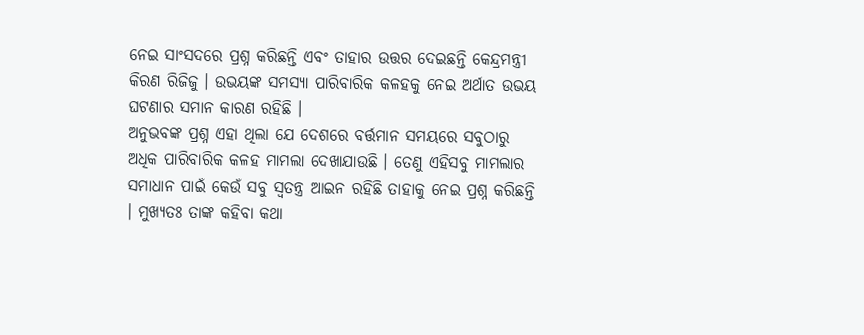ନେଇ ସାଂସଦରେ ପ୍ରଶ୍ନ କରିଛନ୍ତି ଏବଂ ତାହାର ଉତ୍ତର ଦେଇଛନ୍ତି କେନ୍ଦ୍ରମନ୍ତ୍ରୀ କିରଣ ରିଜିଜୁ । ଉଭୟଙ୍କ ସମସ୍ୟା ପାରିବାରିକ କଳହକୁ ନେଇ ଅର୍ଥାତ ଉଭୟ ଘଟଣାର ସମାନ କାରଣ ରହିଛି ।
ଅନୁଭବଙ୍କ ପ୍ରଶ୍ନ ଏହା ଥିଲା ଯେ ଦେଶରେ ବର୍ତ୍ତମାନ ସମୟରେ ସବୁଠାରୁ ଅଧିକ ପାରିବାରିକ କଳହ ମାମଲା ଦେଖାଯାଉଛି । ତେଣୁ ଏହିସବୁ ମାମଲାର ସମାଧାନ ପାଇଁ କେଉଁ ସବୁ ସ୍ୱତନ୍ତ୍ର ଆଇନ ରହିଛି ତାହାକୁ ନେଇ ପ୍ରଶ୍ନ କରିଛନ୍ତି । ମୁଖ୍ୟତଃ ତାଙ୍କ କହିବା କଥା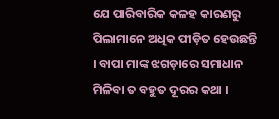ଯେ ପାରିବାରିକ କଳହ କାରଣରୁ ପିଲାମାନେ ଅଧିକ ପୀଡ଼ିତ ହେଉଛନ୍ତି । ବାପା ମାଙ୍କ ଝଗଡ଼ାରେ ସମାଧାନ ମିଳିବା ତ ବହୁତ ଦୂରର କଥା ।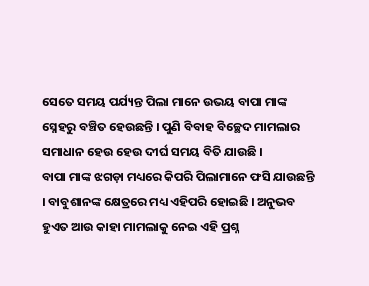ସେତେ ସମୟ ପର୍ଯ୍ୟନ୍ତ ପିଲା ମାନେ ଉଭୟ ବାପା ମାଙ୍କ ସ୍ନେହରୁ ବଞ୍ଚିତ ହେଉଛନ୍ତି । ପୁଣି ବିବାହ ବିଚ୍ଛେଦ ମାମଲାର ସମାଧାନ ହେଉ ହେଉ ଦୀର୍ଘ ସମୟ ବିତି ଯାଉଛି ।
ବାପା ମାଙ୍କ ଝଗଡ଼ା ମଧ୍ୟରେ କିପରି ପିଲାମାନେ ଫସି ଯାଉଛନ୍ତି । ବାବୁଶାନଙ୍କ କ୍ଷେତ୍ରରେ ମଧ୍ୟ ଏହିପରି ହୋଇଛି । ଅନୁଭବ ହୁଏତ ଆଉ କାହା ମାମଲାକୁ ନେଇ ଏହି ପ୍ରଶ୍ନ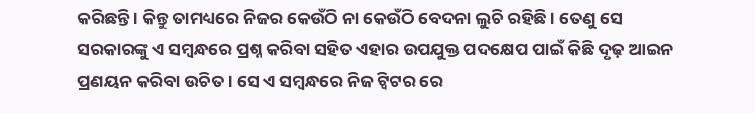କରିଛନ୍ତି । କିନ୍ତୁ ତାମଧ୍ୟରେ ନିଜର କେଉଁଠି ନା କେଉଁଠି ବେଦନା ଲୁଚି ରହିଛି । ତେଣୁ ସେ ସରକାରଙ୍କୁ ଏ ସମ୍ବନ୍ଧରେ ପ୍ରଶ୍ନ କରିବା ସହିତ ଏହାର ଉପଯୁକ୍ତ ପଦକ୍ଷେପ ପାଇଁ କିଛି ଦୃଢ଼ ଆଇନ ପ୍ରଣୟନ କରିବା ଉଚିତ । ସେ ଏ ସମ୍ବନ୍ଧରେ ନିଜ ଟ୍ୱିଟର ରେ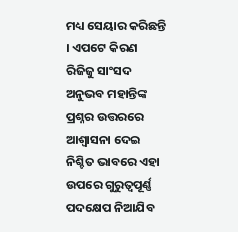ମଧ୍ୟ ସେୟାର କରିଛନ୍ତି । ଏପଟେ କିରଣ ରିଜିଜୁ ସାଂସଦ ଅନୁଭବ ମହାନ୍ତିଙ୍କ ପ୍ରଶ୍ନର ଉତ୍ତରରେ ଆଶ୍ୱାସନା ଦେଇ ନିଶ୍ଚିତ ଭାବରେ ଏହା ଉପରେ ଗୁରୁତ୍ୱପୂର୍ଣ୍ଣ ପଦକ୍ଷେପ ନିଆଯିବ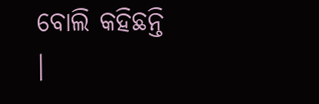ବୋଲି କହିଛନ୍ତି ।